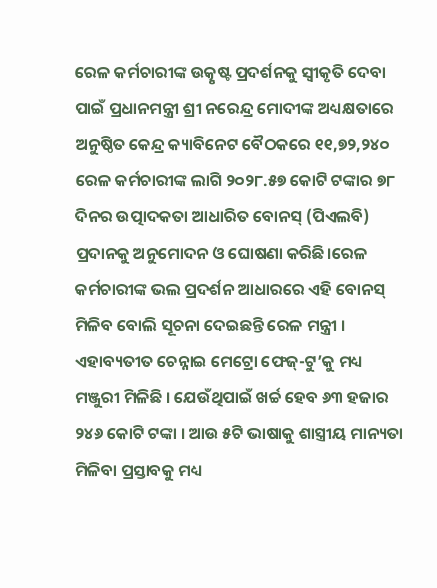ରେଳ କର୍ମଚାରୀଙ୍କ ଉତ୍କୃଷ୍ଟ ପ୍ରଦର୍ଶନକୁ ସ୍ୱୀକୃତି ଦେବା ପାଇଁ ପ୍ରଧାନମନ୍ତ୍ରୀ ଶ୍ରୀ ନରେନ୍ଦ୍ର ମୋଦୀଙ୍କ ଅଧ୍ୟକ୍ଷତାରେ ଅନୁଷ୍ଠିତ କେନ୍ଦ୍ର କ୍ୟାବିନେଟ ବୈଠକରେ ୧୧,୭୨,୨୪୦ ରେଳ କର୍ମଚାରୀଙ୍କ ଲାଗି ୨୦୨୮.୫୭ କୋଟି ଟଙ୍କାର ୭୮ ଦିନର ଉତ୍ପାଦକତା ଆଧାରିତ ବୋନସ୍ (ପିଏଲବି) ପ୍ରଦାନକୁ ଅନୁମୋଦନ ଓ ଘୋଷଣା କରିଛି।ରେଳ କର୍ମଚାରୀଙ୍କ ଭଲ ପ୍ରଦର୍ଶନ ଆଧାରରେ ଏହି ବୋନସ୍ ମିଳିବ ବୋଲି ସୂଚନା ଦେଇଛନ୍ତି ରେଳ ମନ୍ତ୍ରୀ । ଏହାବ୍ୟତୀତ ଚେନ୍ନାଇ ମେଟ୍ରୋ ଫେଜ୍-ଟୁ’କୁ ମଧ୍ୟ ମଞ୍ଜୁରୀ ମିଳିଛି । ଯେଉଁଥିପାଇଁ ଖର୍ଚ୍ଚ ହେବ ୬୩ ହଜାର ୨୪୬ କୋଟି ଟଙ୍କା । ଆଉ ୫ଟି ଭାଷାକୁ ଶାସ୍ତ୍ରୀୟ ମାନ୍ୟତା ମିଳିବା ପ୍ରସ୍ତାବକୁ ମଧ୍ୟ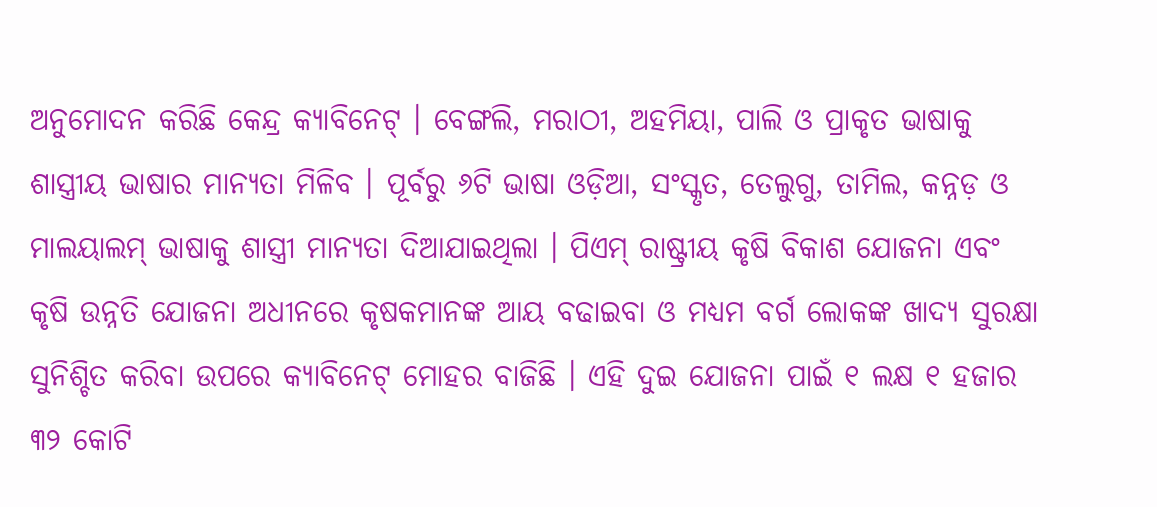ଅନୁମୋଦନ କରିଛି କେନ୍ଦ୍ର କ୍ୟାବିନେଟ୍ । ବେଙ୍ଗଲି, ମରାଠୀ, ଅହମିୟା, ପାଲି ଓ ପ୍ରାକୃତ ଭାଷାକୁ ଶାସ୍ତ୍ରୀୟ ଭାଷାର ମାନ୍ୟତା ମିଳିବ । ପୂର୍ବରୁ ୬ଟି ଭାଷା ଓଡ଼ିଆ, ସଂସ୍କୃତ, ତେଲୁଗୁ, ତାମିଲ, କନ୍ନଡ଼ ଓ ମାଲୟାଲମ୍ ଭାଷାକୁ ଶାସ୍ତ୍ରୀ ମାନ୍ୟତା ଦିଆଯାଇଥିଲା । ପିଏମ୍ ରାଷ୍ଟ୍ରୀୟ କୃଷି ବିକାଶ ଯୋଜନା ଏବଂ କୃଷି ଉନ୍ନତି ଯୋଜନା ଅଧୀନରେ କୃଷକମାନଙ୍କ ଆୟ ବଢାଇବା ଓ ମଧ୍ୟମ ବର୍ଗ ଲୋକଙ୍କ ଖାଦ୍ୟ ସୁରକ୍ଷା ସୁନିଶ୍ଚିତ କରିବା ଉପରେ କ୍ୟାବିନେଟ୍ ମୋହର ବାଜିଛି । ଏହି ଦୁଇ ଯୋଜନା ପାଇଁ ୧ ଲକ୍ଷ ୧ ହଜାର ୩୨ କୋଟି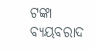ଟଙ୍କା ବ୍ୟୟବରାଦ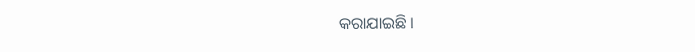କରାଯାଇଛି ।